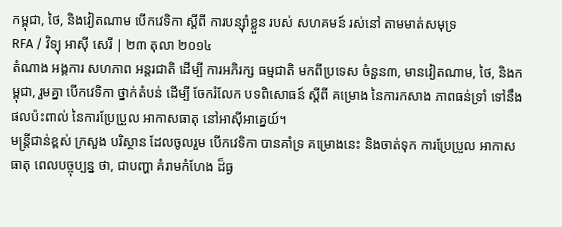កម្ពុជា, ថៃ, និងវៀតណាម បើកវេទិកា ស្ដីពី ការបន្ស៊ាំខ្លួន របស់ សហគមន៍ រស់នៅ តាមមាត់សមុទ្រ
RFA / វិទ្យុ អាស៊ី សេរី | ២៣ តុលា ២០១៤
តំណាង អង្គការ សហភាព អន្តរជាតិ ដើម្បី ការអភិរក្ស ធម្មជាតិ មកពីប្រទេស ចំនួន៣, មានវៀតណាម, ថៃ, និងកម្ពុជា, រួមគ្នា បើកវេទិកា ថ្នាក់តំបន់ ដើម្បី ចែករំលែក បទពិសោធន៍ ស្ដីពី គម្រោង នៃការកសាង ភាពធន់ទ្រាំ ទៅនឹងផលប៉ះពាល់ នៃការប្រែប្រួល អាកាសធាតុ នៅអាស៊ីអាគ្នេយ៍។
មន្ត្រីជាន់ខ្ពស់ ក្រសួង បរិស្ថាន ដែលចូលរួម បើកវេទិកា បានគាំទ្រ គម្រោងនេះ និងចាត់ទុក ការប្រែប្រួល អាកាសធាតុ ពេលបច្ចុប្បន្ន ថា, ជាបញ្ហា គំរាមកំហែង ដ៏ធ្ង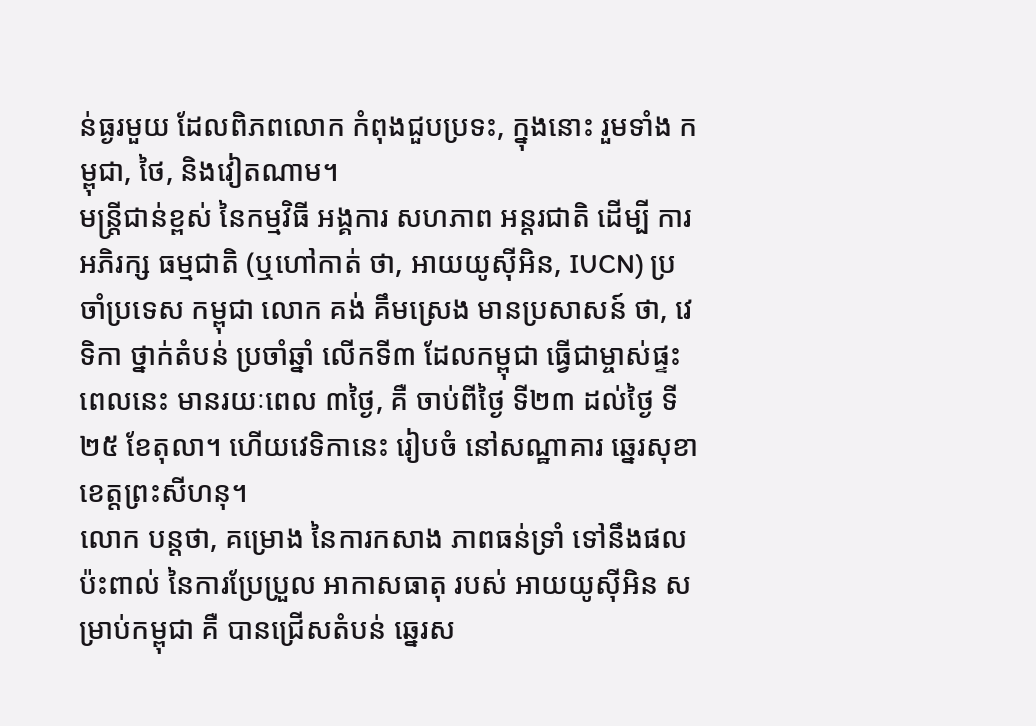ន់ធ្ងរមួយ ដែលពិភពលោក កំពុងជួបប្រទះ, ក្នុងនោះ រួមទាំង កម្ពុជា, ថៃ, និងវៀតណាម។
មន្ត្រីជាន់ខ្ពស់ នៃកម្មវិធី អង្គការ សហភាព អន្តរជាតិ ដើម្បី ការអភិរក្ស ធម្មជាតិ (ឬហៅកាត់ ថា, អាយយូស៊ីអិន, IUCN) ប្រចាំប្រទេស កម្ពុជា លោក គង់ គឹមស្រេង មានប្រសាសន៍ ថា, វេទិកា ថ្នាក់តំបន់ ប្រចាំឆ្នាំ លើកទី៣ ដែលកម្ពុជា ធ្វើជាម្ចាស់ផ្ទះ ពេលនេះ មានរយៈពេល ៣ថ្ងៃ, គឺ ចាប់ពីថ្ងៃ ទី២៣ ដល់ថ្ងៃ ទី២៥ ខែតុលា។ ហើយវេទិកានេះ រៀបចំ នៅសណ្ឋាគារ ឆ្នេរសុខា ខេត្តព្រះសីហនុ។
លោក បន្តថា, គម្រោង នៃការកសាង ភាពធន់ទ្រាំ ទៅនឹងផលប៉ះពាល់ នៃការប្រែប្រួល អាកាសធាតុ របស់ អាយយូស៊ីអិន សម្រាប់កម្ពុជា គឺ បានជ្រើសតំបន់ ឆ្នេរស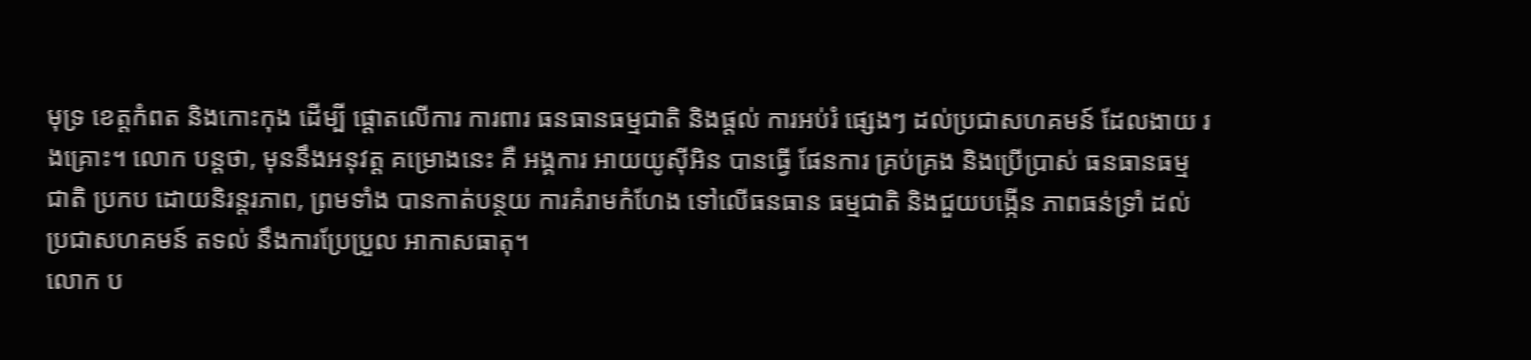មុទ្រ ខេត្តកំពត និងកោះកុង ដើម្បី ផ្ដោតលើការ ការពារ ធនធានធម្មជាតិ និងផ្តល់ ការអប់រំ ផ្សេងៗ ដល់ប្រជាសហគមន៍ ដែលងាយ រងគ្រោះ។ លោក បន្តថា, មុននឹងអនុវត្ត គម្រោងនេះ គឺ អង្គការ អាយយូស៊ីអិន បានធ្វើ ផែនការ គ្រប់គ្រង និងប្រើប្រាស់ ធនធានធម្មជាតិ ប្រកប ដោយនិរន្តរភាព, ព្រមទាំង បានកាត់បន្ថយ ការគំរាមកំហែង ទៅលើធនធាន ធម្មជាតិ និងជួយបង្កើន ភាពធន់ទ្រាំ ដល់ប្រជាសហគមន៍ តទល់ នឹងការប្រែប្រួល អាកាសធាតុ។
លោក ប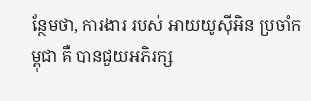ន្ថែមថា, ការងារ របស់ អាយយូស៊ីអិន ប្រចាំកម្ពុជា គឺ បានជួយអភិរក្ស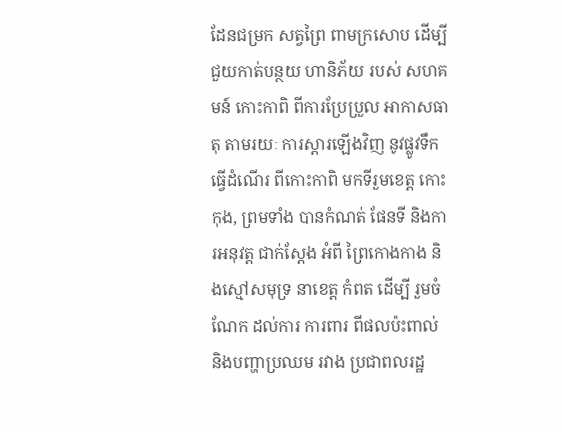ដែនជម្រក សត្វព្រៃ ពាមក្រសោប ដើម្បី ជួយកាត់បន្ថយ ហានិភ័យ របស់ សហគមន៍ កោះកាពិ ពីការប្រែប្រួល អាកាសធាតុ តាមរយៈ ការស្ដារឡើងវិញ នូវផ្លូវទឹក ធ្វើដំណើរ ពីកោះកាពិ មកទីរួមខេត្ត កោះកុង, ព្រមទាំង បានកំណត់ ផែនទី និងការអនុវត្ត ជាក់ស្តែង អំពី ព្រៃកោងកាង និងស្មៅសមុទ្រ នាខេត្ត កំពត ដើម្បី រួមចំណែក ដល់ការ ការពារ ពីផលប៉ះពាល់ និងបញ្ហាប្រឈម រវាង ប្រជាពលរដ្ឋ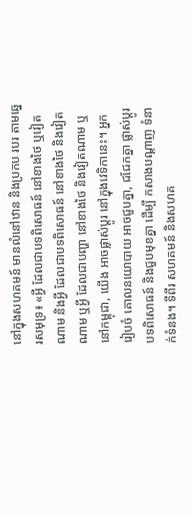នៅក្នុងសហគមន៍ មានលំនៅឋាន និងប្រកប របរ តាមឆ្នេរសមុទ្រ៖ «អ្វី ដែលជាបទពិសោធន៍ នៅខាងថៃ ឬវៀតណាម និងអ្វី ដែលជាបទពិសោធន៍ នៅខាងថៃ និងវៀតណាម ឬអ្វី ដែលជាបញ្ហា នៅខាងថៃ និងវៀតណាម ឬនៅកម្ពុជា, យើង អាចផ្លាស់ប្ដូរ នៅក្នុងវេទិកានេះ។ អ្នករៀបចំ គោលនយោបាយ អាចជួបគ្នា, ជជែកគ្នា ផ្លាស់ប្ដូរ បទពិសោធន៍ និងជួបមុខគ្នា ដើម្បី កសាងបណ្ដាញ ទំនាក់ទំនង។ ទីពីរ សហគមន៍ និងសហគ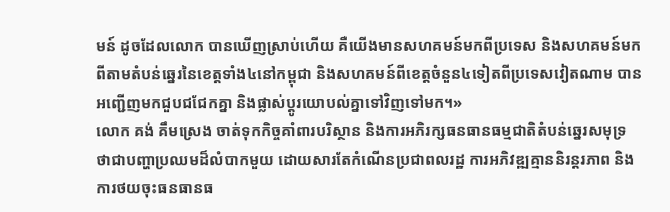មន៍ ដូចដែលលោក បានឃើញស្រាប់ហើយ គឺយើងមានសហគមន៍មកពីប្រទេស និងសហគមន៍មកពីតាមតំបន់ឆ្នេរនៃខេត្តទាំង៤នៅកម្ពុជា និងសហគមន៍ពីខេត្តចំនួន៤ទៀតពីប្រទេសវៀតណាម បានអញ្ជើញមកជួបជជែកគ្នា និងផ្លាស់ប្ដូរយោបល់គ្នាទៅវិញទៅមក។»
លោក គង់ គឹមស្រេង ចាត់ទុកកិច្ចគាំពារបរិស្ថាន និងការអភិរក្សធនធានធម្មជាតិតំបន់ឆ្នេរសមុទ្រ ថាជាបញ្ហាប្រឈមដ៏លំបាកមួយ ដោយសារតែកំណើនប្រជាពលរដ្ឋ ការអភិវឌ្ឍគ្មាននិរន្តរភាព និងការថយចុះធនធានធ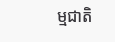ម្មជាតិ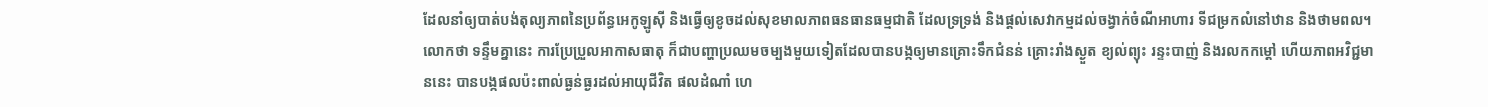ដែលនាំឲ្យបាត់បង់តុល្យភាពនៃប្រព័ន្ធអេកូឡូស៊ី និងធ្វើឲ្យខូចដល់សុខមាលភាពធនធានធម្មជាតិ ដែលទ្រទ្រង់ និងផ្តល់សេវាកម្មដល់ចង្វាក់ចំណីអាហារ ទីជម្រកលំនៅឋាន និងថាមពល។ លោកថា ទន្ទឹមគ្នានេះ ការប្រែប្រួលអាកាសធាតុ ក៏ជាបញ្ហាប្រឈមចម្បងមួយទៀតដែលបានបង្កឲ្យមានគ្រោះទឹកជំនន់ គ្រោះរាំងស្ងួត ខ្យល់ព្យុះ រន្ទះបាញ់ និងរលកកម្ដៅ ហើយភាពអវិជ្ជមាននេះ បានបង្កផលប៉ះពាល់ធ្ងន់ធ្ងរដល់អាយុជីវិត ផលដំណាំ ហេ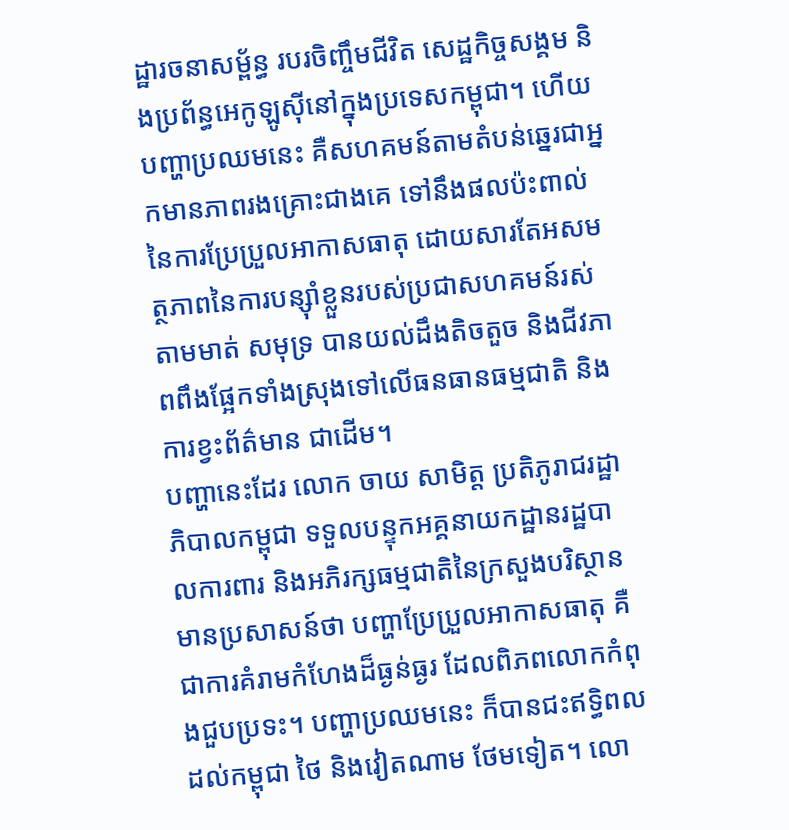ដ្ឋារចនាសម្ព័ន្ធ របរចិញ្ចឹមជីវិត សេដ្ឋកិច្ចសង្គម និងប្រព័ន្ធអេកូឡូស៊ីនៅក្នុងប្រទេសកម្ពុជា។ ហើយបញ្ហាប្រឈមនេះ គឺសហគមន៍តាមតំបន់ឆ្នេរជាអ្នកមានភាពរងគ្រោះជាងគេ ទៅនឹងផលប៉ះពាល់នៃការប្រែប្រួលអាកាសធាតុ ដោយសារតែអសមត្ថភាពនៃការបន្ស៊ាំខ្លួនរបស់ប្រជាសហគមន៍រស់តាមមាត់ សមុទ្រ បានយល់ដឹងតិចតួច និងជីវភាពពឹងផ្អែកទាំងស្រុងទៅលើធនធានធម្មជាតិ និងការខ្វះព័ត៌មាន ជាដើម។
បញ្ហានេះដែរ លោក ចាយ សាមិត្ត ប្រតិភូរាជរដ្ឋាភិបាលកម្ពុជា ទទួលបន្ទុកអគ្គនាយកដ្ឋានរដ្ឋបាលការពារ និងអភិរក្សធម្មជាតិនៃក្រសួងបរិស្ថាន មានប្រសាសន៍ថា បញ្ហាប្រែប្រួលអាកាសធាតុ គឺជាការគំរាមកំហែងដ៏ធ្ងន់ធ្ងរ ដែលពិភពលោកកំពុងជួបប្រទះ។ បញ្ហាប្រឈមនេះ ក៏បានជះឥទ្ធិពលដល់កម្ពុជា ថៃ និងវៀតណាម ថែមទៀត។ លោ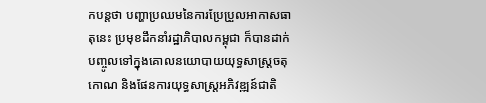កបន្តថា បញ្ហាប្រឈមនៃការប្រែប្រួលអាកាសធាតុនេះ ប្រមុខដឹកនាំរដ្ឋាភិបាលកម្ពុជា ក៏បានដាក់បញ្ចូលទៅក្នុងគោលនយោបាយយុទ្ធសាស្ត្រចតុកោណ និងផែនការយុទ្ធសាស្ត្រអភិវឌ្ឍន៍ជាតិ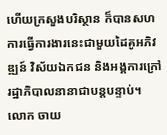ហើយក្រសួងបរិស្ថាន ក៏បានសហការធ្វើការងារនេះជាមួយដៃគូអភិវឌ្ឍន៍ វិស័យឯកជន និងអង្គការក្រៅរដ្ឋាភិបាលនានាជាបន្តបន្ទាប់។
លោក ចាយ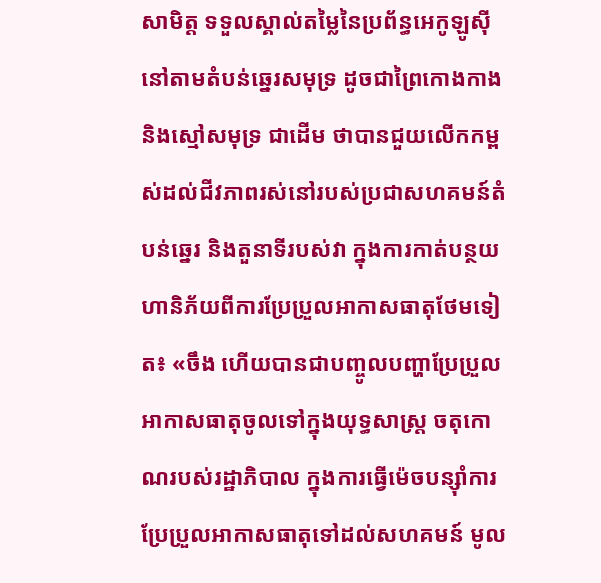សាមិត្ត ទទួលស្គាល់តម្លៃនៃប្រព័ន្ធអេកូឡូស៊ីនៅតាមតំបន់ឆ្នេរសមុទ្រ ដូចជាព្រៃកោងកាង និងស្មៅសមុទ្រ ជាដើម ថាបានជួយលើកកម្ពស់ដល់ជីវភាពរស់នៅរបស់ប្រជាសហគមន៍តំបន់ឆ្នេរ និងតួនាទីរបស់វា ក្នុងការកាត់បន្ថយហានិភ័យពីការប្រែប្រួលអាកាសធាតុថែមទៀត៖ «ចឹង ហើយបានជាបញ្ចូលបញ្ហាប្រែប្រួលអាកាសធាតុចូលទៅក្នុងយុទ្ធសាស្ត្រ ចតុកោណរបស់រដ្ឋាភិបាល ក្នុងការធ្វើម៉េចបន្ស៊ាំការប្រែប្រួលអាកាសធាតុទៅដល់សហគមន៍ មូល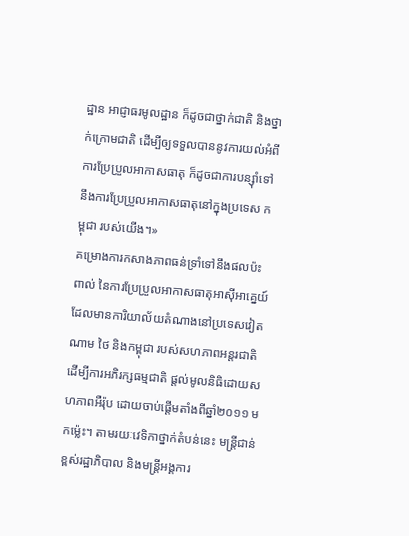ដ្ឋាន អាជ្ញាធរមូលដ្ឋាន ក៏ដូចជាថ្នាក់ជាតិ និងថ្នាក់ក្រោមជាតិ ដើម្បីឲ្យទទួលបាននូវការយល់អំពីការប្រែប្រួលអាកាសធាតុ ក៏ដូចជាការបន្ស៊ាំទៅនឹងការប្រែប្រួលអាកាសធាតុនៅក្នុងប្រទេស កម្ពុជា របស់យើង។»
គម្រោងការកសាងភាពធន់ទ្រាំទៅនឹងផលប៉ះពាល់ នៃការប្រែប្រួលអាកាសធាតុអាស៊ីអាគ្នេយ៍ ដែលមានការិយាល័យតំណាងនៅប្រទេសវៀតណាម ថៃ និងកម្ពុជា របស់សហភាពអន្តរជាតិ ដើម្បីការអភិរក្សធម្មជាតិ ផ្តល់មូលនិធិដោយសហភាពអឺរ៉ុប ដោយចាប់ផ្ដើមតាំងពីឆ្នាំ២០១១ មកម្ល៉េះ។ តាមរយៈវេទិកាថ្នាក់តំបន់នេះ មន្ត្រីជាន់ខ្ពស់រដ្ឋាភិបាល និងមន្ត្រីអង្គការ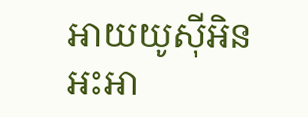អាយយូស៊ីអិន អះអា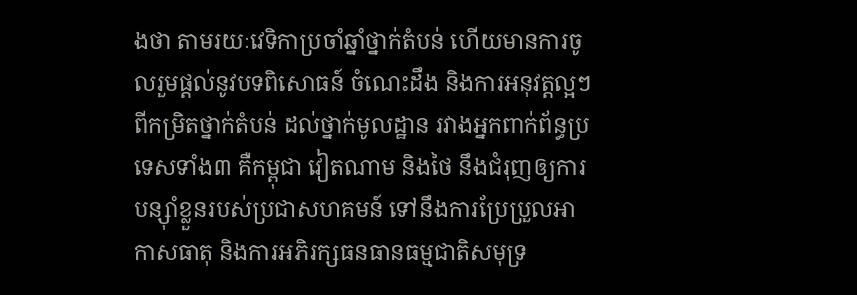ងថា តាមរយៈវេទិកាប្រចាំឆ្នាំថ្នាក់តំបន់ ហើយមានការចូលរួមផ្តល់នូវបទពិសោធន៍ ចំណេះដឹង និងការអនុវត្តល្អៗពីកម្រិតថ្នាក់តំបន់ ដល់ថ្នាក់មូលដ្ឋាន រវាងអ្នកពាក់ព័ន្ធប្រទេសទាំង៣ គឺកម្ពុជា វៀតណាម និងថៃ នឹងជំរុញឲ្យការបន្ស៊ាំខ្លួនរបស់ប្រជាសហគមន៍ ទៅនឹងការប្រែប្រួលអាកាសធាតុ និងការអភិរក្សធនធានធម្មជាតិសមុទ្រ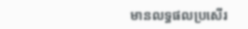មានលទ្ធផលប្រសើរ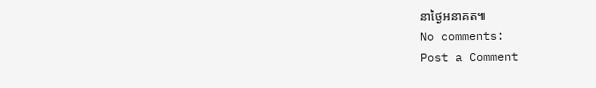នាថ្ងៃអនាគត៕
No comments:
Post a Comment